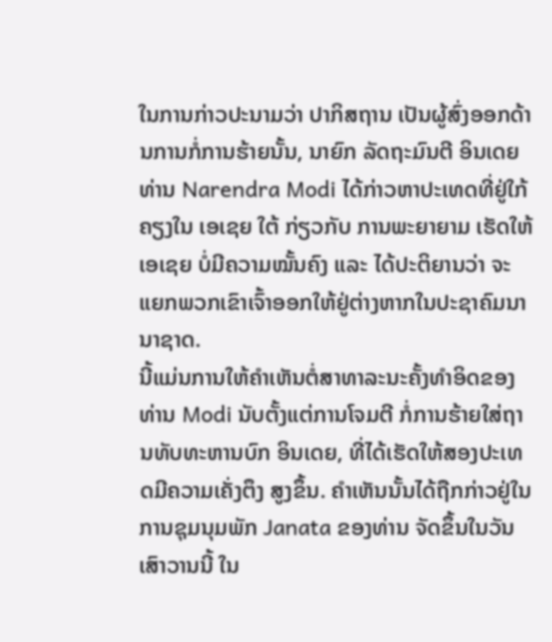ໃນການກ່າວປະນາມວ່າ ປາກິສຖານ ເປັນຜູ້ສົ່ງອອກດ້ານການກໍ່ການຮ້າຍນັ້ນ, ນາຍົກ ລັດຖະມົນຕີ ອິນເດຍ ທ່ານ Narendra Modi ໄດ້ກ່າວຫາປະເທດທີ່ຢູ່ໃກ້ຄຽງໃນ ເອເຊຍ ໃຕ້ ກ່ຽວກັບ ການພະຍາຍາມ ເຮັດໃຫ້ ເອເຊຍ ບໍ່ມີຄວາມໝັ້ນຄົງ ແລະ ໄດ້ປະຕິຍານວ່າ ຈະແຍກພວກເຂົາເຈົ້າອອກໃຫ້ຢູ່ຕ່າງຫາກໃນປະຊາຄົມນານາຊາດ.
ນີ້ແມ່ນການໃຫ້ຄຳເຫັນຕໍ່ສາທາລະນະຄັ້ງທຳອິດຂອງທ່ານ Modi ນັບຕັ້ງແຕ່ການໂຈມຕີ ກໍ່ການຮ້າຍໃສ່ຖານທັບທະຫານບົກ ອິນເດຍ, ທີ່ໄດ້ເຮັດໃຫ້ສອງປະເທດມີຄວາມເຄັ່ງຕຶງ ສູງຂຶ້ນ. ຄຳເຫັນນັ້ນໄດ້ຖືກກ່າວຢູ່ໃນການຊຸມນຸມພັກ Janata ຂອງທ່ານ ຈັດຂຶ້ນໃນວັນ ເສົາວານນີ້ ໃນ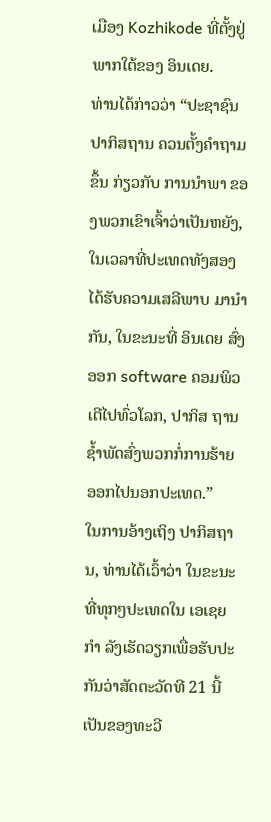ເມືອງ Kozhikode ທີ່ຕັ້ງຢູ່ພາກໃຕ້ຂອງ ອິນເດຍ.
ທ່ານໄດ້ກ່າວວ່າ “ປະຊາຊົນ ປາກິສຖານ ຄວນຕັ້ງຄຳຖາມຂຶ້ນ ກ່ຽວກັບ ການນຳພາ ຂອງພວກເຂົາເຈົ້າວ່າເປັນຫຍັງ, ໃນເວລາທີ່ປະເທດທັງສອງໄດ້ຮັບຄວາມເສລີພາບ ມານຳກັນ, ໃນຂະນະທີ່ ອິນເດຍ ສົ່ງອອກ software ຄອມພິວເຕີໄປທົ່ວໂລກ, ປາກິສ ຖານ ຊ້ຳພັດສົ່ງພວກກໍ່ການຮ້າຍ ອອກໄປນອກປະເທດ.”
ໃນການອ້າງເຖິງ ປາກິສຖານ, ທ່ານໄດ້ເວົ້າວ່າ ໃນຂະນະທີ່ທຸກໆປະເທດໃນ ເອເຊຍ ກຳ ລັງເຮັດວຽກເພື່ອຮັບປະກັນວ່າສັດຕະວັດທີ 21 ນີ້ເປັນຂອງທະວີ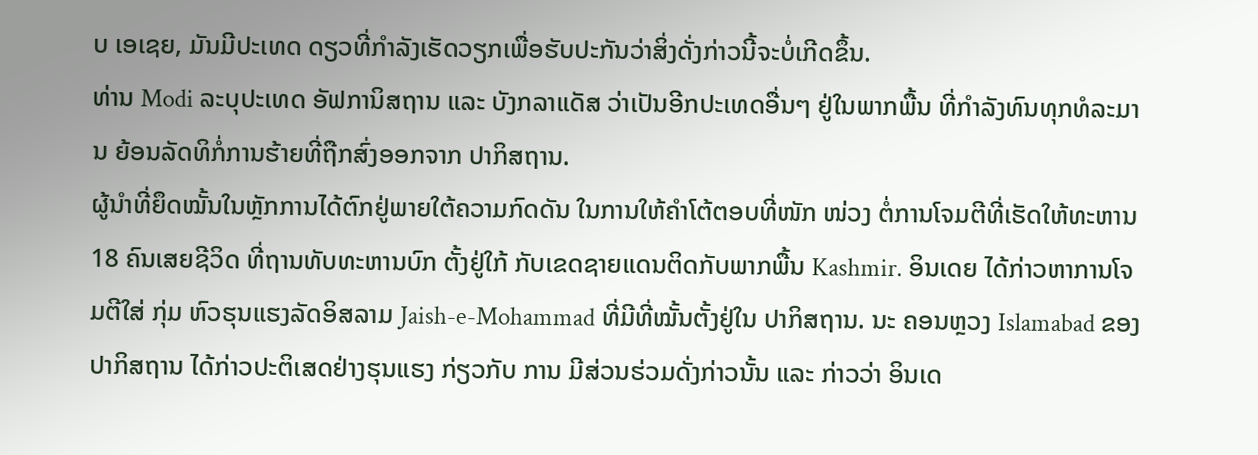ບ ເອເຊຍ, ມັນມີປະເທດ ດຽວທີ່ກຳລັງເຮັດວຽກເພື່ອຮັບປະກັນວ່າສິ່ງດັ່ງກ່າວນີ້ຈະບໍ່ເກີດຂຶ້ນ.
ທ່ານ Modi ລະບຸປະເທດ ອັຟການິສຖານ ແລະ ບັງກລາແດັສ ວ່າເປັນອີກປະເທດອື່ນໆ ຢູ່ໃນພາກພື້ນ ທີ່ກຳລັງທົນທຸກທໍລະມານ ຍ້ອນລັດທິກໍ່ການຮ້າຍທີ່ຖືກສົ່ງອອກຈາກ ປາກິສຖານ.
ຜູ້ນຳທີ່ຍຶດໝັ້ນໃນຫຼັກການໄດ້ຕົກຢູ່ພາຍໃຕ້ຄວາມກົດດັນ ໃນການໃຫ້ຄຳໂຕ້ຕອບທີ່ໜັກ ໜ່ວງ ຕໍ່ການໂຈມຕີທີ່ເຮັດໃຫ້ທະຫານ 18 ຄົນເສຍຊີວິດ ທີ່ຖານທັບທະຫານບົກ ຕັ້ງຢູ່ໃກ້ ກັບເຂດຊາຍແດນຕິດກັບພາກພື້ນ Kashmir. ອິນເດຍ ໄດ້ກ່າວຫາການໂຈມຕີໃສ່ ກຸ່ມ ຫົວຮຸນແຮງລັດອິສລາມ Jaish-e-Mohammad ທີ່ມີທີ່ໝັ້ນຕັ້ງຢູ່ໃນ ປາກິສຖານ. ນະ ຄອນຫຼວງ Islamabad ຂອງ ປາກິສຖານ ໄດ້ກ່າວປະຕິເສດຢ່າງຮຸນແຮງ ກ່ຽວກັບ ການ ມີສ່ວນຮ່ວມດັ່ງກ່າວນັ້ນ ແລະ ກ່າວວ່າ ອິນເດ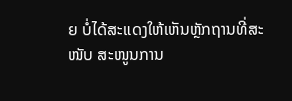ຍ ບໍ່ໄດ້ສະແດງໃຫ້ເຫັນຫຼັກຖານທີ່ສະໜັບ ສະໜູນການ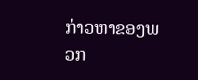ກ່າວຫາຂອງພວກ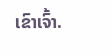ເຂົາເຈົ້າ.